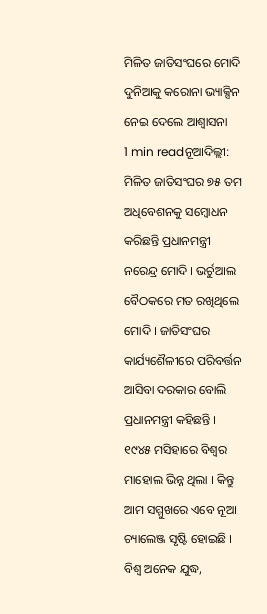ମିଳିତ ଜାତିସଂଘରେ ମୋଦି ଦୁନିଆକୁ କରୋନା ଭ୍ୟାକ୍ସିନ ନେଇ ଦେଲେ ଆଶ୍ୱାସନା
1 min readନୂଆଦିଲ୍ଲୀ: ମିଳିତ ଜାତିସଂଘର ୭୫ ତମ ଅଧିବେଶନକୁ ସମ୍ବୋଧନ କରିଛନ୍ତି ପ୍ରଧାନମନ୍ତ୍ରୀ ନରେନ୍ଦ୍ର ମୋଦି । ଭର୍ଚୁଆଲ ବୈଠକରେ ମତ ରଖିଥିଲେ ମୋଦି । ଜାତିସଂଘର କାର୍ଯ୍ୟଶୈଳୀରେ ପରିବର୍ତ୍ତନ ଆସିବା ଦରକାର ବୋଲି ପ୍ରଧାନମନ୍ତ୍ରୀ କହିଛନ୍ତି । ୧୯୪୫ ମସିହାରେ ବିଶ୍ୱର ମାହୋଲ ଭିନ୍ନ ଥିଲା । କିନ୍ତୁ ଆମ ସମ୍ମୁଖରେ ଏବେ ନୂଆ ଚ୍ୟାଲେଞ୍ଜ ସୃଷ୍ଟି ହୋଇଛି । ବିଶ୍ୱ ଅନେକ ଯୁଦ୍ଧ,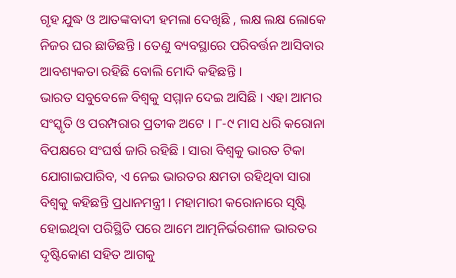ଗୃହ ଯୁଦ୍ଧ ଓ ଆତଙ୍କବାଦୀ ହମଲା ଦେଖିଛି , ଲକ୍ଷ ଲକ୍ଷ ଲୋକେ ନିଜର ଘର ଛାଡିଛନ୍ତି । ତେଣୁ ବ୍ୟବସ୍ଥାରେ ପରିବର୍ତ୍ତନ ଆସିବାର ଆବଶ୍ୟକତା ରହିଛି ବୋଲି ମୋଦି କହିଛନ୍ତି ।
ଭାରତ ସବୁବେଳେ ବିଶ୍ୱକୁ ସମ୍ମାନ ଦେଇ ଆସିଛି । ଏହା ଆମର ସଂସ୍କୃତି ଓ ପରମ୍ପରାର ପ୍ରତୀକ ଅଟେ । ୮-୯ ମାସ ଧରି କରୋନା ବିପକ୍ଷରେ ସଂଘର୍ଷ ଜାରି ରହିଛି । ସାରା ବିଶ୍ୱକୁ ଭାରତ ଟିକା ଯୋଗାଇପାରିବ, ଏ ନେଇ ଭାରତର କ୍ଷମତା ରହିଥିବା ସାରା ବିଶ୍ୱକୁ କହିଛନ୍ତି ପ୍ରଧାନମନ୍ତ୍ରୀ । ମହାମାରୀ କରୋନାରେ ସୃଷ୍ଟି ହୋଇଥିବା ପରିସ୍ଥିତି ପରେ ଆମେ ଆତ୍ମନିର୍ଭରଶୀଳ ଭାରତର ଦୃଷ୍ଟିକୋଣ ସହିତ ଆଗକୁ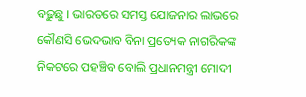ବଢ଼ୁଛୁ । ଭାରତରେ ସମସ୍ତ ଯୋଜନାର ଲାଭରେ କୌଣସି ଭେଦଭାବ ବିନା ପ୍ରତ୍ୟେକ ନାଗରିକଙ୍କ ନିକଟରେ ପହଞ୍ଚିବ ବୋଲି ପ୍ରଧାନମନ୍ତ୍ରୀ ମୋଦୀ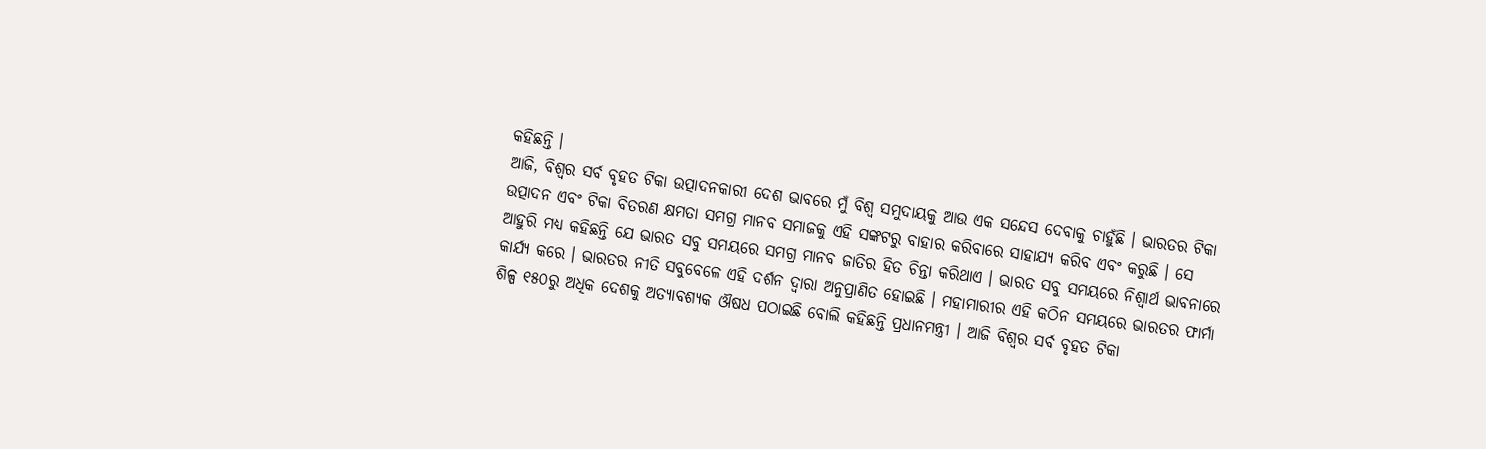କହିଛନ୍ତି ।
ଆଜି, ବିଶ୍ୱର ସର୍ବ ବୃହତ ଟିକା ଉତ୍ପାଦନକାରୀ ଦେଶ ଭାବରେ ମୁଁ ବିଶ୍ୱ ସମୁଦାୟକୁ ଆଉ ଏକ ସନ୍ଦେସ ଦେବାକୁ ଚାହୁଁଛି । ଭାରତର ଟିକା ଉତ୍ପାଦନ ଏବଂ ଟିକା ବିତରଣ କ୍ଷମତା ସମଗ୍ର ମାନବ ସମାଜକୁ ଏହି ସଙ୍କଟରୁ ବାହାର କରିବାରେ ସାହାଯ୍ୟ କରିବ ଏବଂ କରୁଛି । ସେ ଆହୁରି ମଧ୍ୟ କହିଛନ୍ତି ଯେ ଭାରତ ସବୁ ସମୟରେ ସମଗ୍ର ମାନବ ଜାତିର ହିତ ଚିନ୍ତା କରିଥାଏ । ଭାରତ ସବୁ ସମୟରେ ନିଶ୍ୱାର୍ଥ ଭାବନାରେ କାର୍ଯ୍ୟ କରେ । ଭାରତର ନୀତି ସବୁବେଳେ ଏହି ଦର୍ଶନ ଦ୍ୱାରା ଅନୁପ୍ରାଣିତ ହୋଇଛି । ମହାମାରୀର ଏହି କଠିନ ସମୟରେ ଭାରତର ଫାର୍ମା ଶିଳ୍ପ ୧୫୦ରୁ ଅଧିକ ଦେଶକୁ ଅତ୍ୟାବଶ୍ୟକ ଔଷଧ ପଠାଇଛି ବୋଲି କହିଛନ୍ତି ପ୍ରଧାନମନ୍ତ୍ରୀ । ଆଜି ବିଶ୍ୱର ସର୍ବ ବୃହତ ଟିକା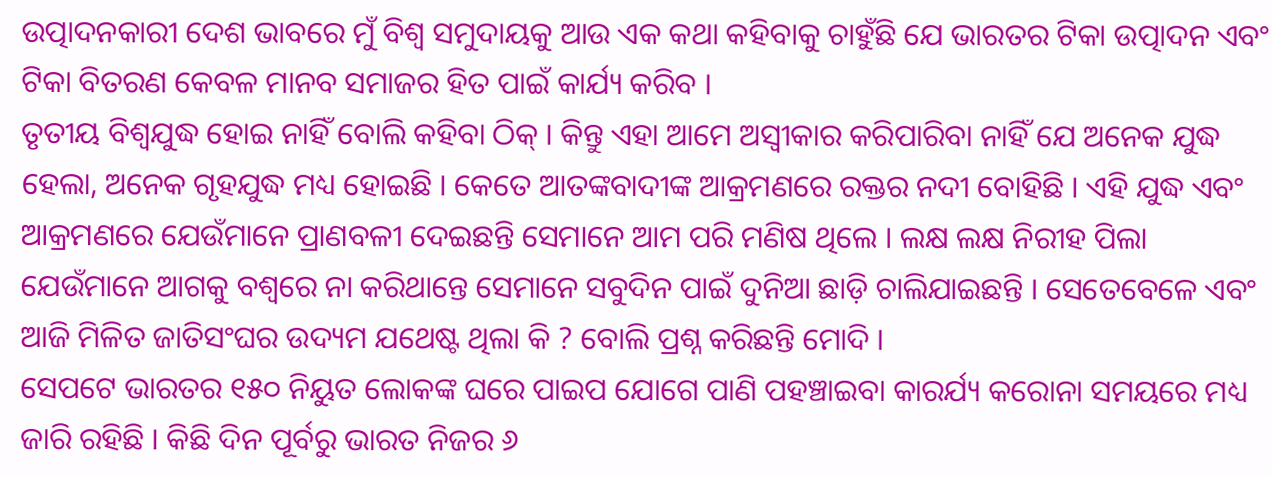ଉତ୍ପାଦନକାରୀ ଦେଶ ଭାବରେ ମୁଁ ବିଶ୍ୱ ସମୁଦାୟକୁ ଆଉ ଏକ କଥା କହିବାକୁ ଚାହୁଁଛି ଯେ ଭାରତର ଟିକା ଉତ୍ପାଦନ ଏବଂ ଟିକା ବିତରଣ କେବଳ ମାନବ ସମାଜର ହିତ ପାଇଁ କାର୍ଯ୍ୟ କରିବ ।
ତୃତୀୟ ବିଶ୍ୱଯୁଦ୍ଧ ହୋଇ ନାହିଁ ବୋଲି କହିବା ଠିକ୍ । କିନ୍ତୁ ଏହା ଆମେ ଅସ୍ୱୀକାର କରିପାରିବା ନାହିଁ ଯେ ଅନେକ ଯୁଦ୍ଧ ହେଲା, ଅନେକ ଗୃହଯୁଦ୍ଧ ମଧ୍ୟ ହୋଇଛି । କେତେ ଆତଙ୍କବାଦୀଙ୍କ ଆକ୍ରମଣରେ ରକ୍ତର ନଦୀ ବୋହିଛି । ଏହି ଯୁଦ୍ଧ ଏବଂ ଆକ୍ରମଣରେ ଯେଉଁମାନେ ପ୍ରାଣବଳୀ ଦେଇଛନ୍ତି ସେମାନେ ଆମ ପରି ମଣିଷ ଥିଲେ । ଲକ୍ଷ ଲକ୍ଷ ନିରୀହ ପିଲା ଯେଉଁମାନେ ଆଗକୁ ବଶ୍ୱରେ ନା କରିଥାନ୍ତେ ସେମାନେ ସବୁଦିନ ପାଇଁ ଦୁନିଆ ଛାଡ଼ି ଚାଲିଯାଇଛନ୍ତି । ସେତେବେଳେ ଏବଂ ଆଜି ମିଳିତ ଜାତିସଂଘର ଉଦ୍ୟମ ଯଥେଷ୍ଟ ଥିଲା କି ? ବୋଲି ପ୍ରଶ୍ନ କରିଛନ୍ତି ମୋଦି ।
ସେପଟେ ଭାରତର ୧୫୦ ନିୟୁତ ଲୋକଙ୍କ ଘରେ ପାଇପ ଯୋଗେ ପାଣି ପହଞ୍ଚାଇବା କାରର୍ଯ୍ୟ କରୋନା ସମୟରେ ମଧ୍ୟ ଜାରି ରହିଛି । କିଛି ଦିନ ପୂର୍ବରୁ ଭାରତ ନିଜର ୬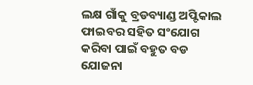ଲକ୍ଷ ଗାଁକୁ ବ୍ରଡବ୍ୟାଣ୍ଡ ଅପ୍ଟିକାଲ ଫାଇବର ସହିତ ସଂଯୋଗ କରିବା ପାଇଁ ବହୁତ ବଡ ଯୋଜନା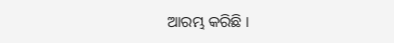ଆରମ୍ଭ କରିଛି ।